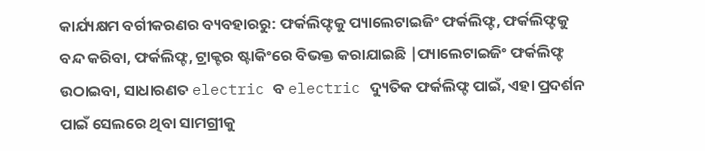କାର୍ଯ୍ୟକ୍ଷମ ବର୍ଗୀକରଣର ବ୍ୟବହାରରୁ: ଫର୍କଲିଫ୍ଟକୁ ପ୍ୟାଲେଟାଇଜିଂ ଫର୍କଲିଫ୍ଟ, ଫର୍କଲିଫ୍ଟକୁ ବନ୍ଦ କରିବା, ଫର୍କଲିଫ୍ଟ, ଟ୍ରାକ୍ଟର ଷ୍ଟାକିଂରେ ବିଭକ୍ତ କରାଯାଇଛି |ପ୍ୟାଲେଟାଇଜିଂ ଫର୍କଲିଫ୍ଟ ଉଠାଇବା, ସାଧାରଣତ electric ବ electric ଦ୍ୟୁତିକ ଫର୍କଲିଫ୍ଟ ପାଇଁ, ଏହା ପ୍ରଦର୍ଶନ ପାଇଁ ସେଲରେ ଥିବା ସାମଗ୍ରୀକୁ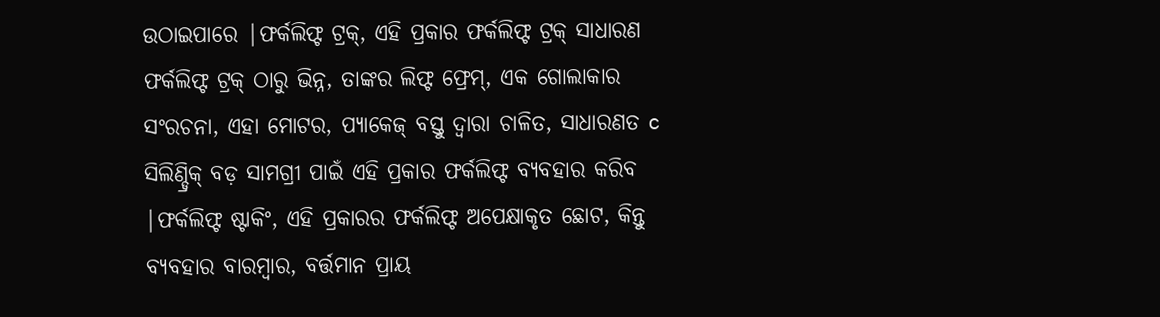ଉଠାଇପାରେ |ଫର୍କଲିଫ୍ଟ ଟ୍ରକ୍, ଏହି ପ୍ରକାର ଫର୍କଲିଫ୍ଟ ଟ୍ରକ୍ ସାଧାରଣ ଫର୍କଲିଫ୍ଟ ଟ୍ରକ୍ ଠାରୁ ଭିନ୍ନ, ତାଙ୍କର ଲିଫ୍ଟ ଫ୍ରେମ୍, ଏକ ଗୋଲାକାର ସଂରଚନା, ଏହା ମୋଟର, ପ୍ୟାକେଜ୍ ବସ୍ତୁ ଦ୍ୱାରା ଚାଳିତ, ସାଧାରଣତ c ସିଲିଣ୍ଡ୍ରିକ୍ ବଡ଼ ସାମଗ୍ରୀ ପାଇଁ ଏହି ପ୍ରକାର ଫର୍କଲିଫ୍ଟ ବ୍ୟବହାର କରିବ |ଫର୍କଲିଫ୍ଟ ଷ୍ଟାକିଂ, ଏହି ପ୍ରକାରର ଫର୍କଲିଫ୍ଟ ଅପେକ୍ଷାକୃତ ଛୋଟ, କିନ୍ତୁ ବ୍ୟବହାର ବାରମ୍ବାର, ବର୍ତ୍ତମାନ ପ୍ରାୟ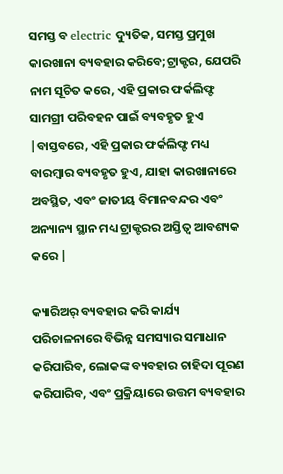ସମସ୍ତ ବ electric ଦ୍ୟୁତିକ, ସମସ୍ତ ପ୍ରମୁଖ କାରଖାନା ବ୍ୟବହାର କରିବେ;ଟ୍ରାକ୍ଟର, ଯେପରି ନାମ ସୂଚିତ କରେ, ଏହି ପ୍ରକାର ଫର୍କଲିଫ୍ଟ ସାମଗ୍ରୀ ପରିବହନ ପାଇଁ ବ୍ୟବହୃତ ହୁଏ |ବାସ୍ତବରେ, ଏହି ପ୍ରକାର ଫର୍କଲିଫ୍ଟ ମଧ୍ୟ ବାରମ୍ବାର ବ୍ୟବହୃତ ହୁଏ, ଯାହା କାରଖାନାରେ ଅବସ୍ଥିତ, ଏବଂ ଜାତୀୟ ବିମାନବନ୍ଦର ଏବଂ ଅନ୍ୟାନ୍ୟ ସ୍ଥାନ ମଧ୍ୟ ଟ୍ରାକ୍ଟରର ଅସ୍ତିତ୍ୱ ଆବଶ୍ୟକ କରେ |

କ୍ୟାରିଅର୍ ବ୍ୟବହାର କରି କାର୍ଯ୍ୟ ପରିଚାଳନାରେ ବିଭିନ୍ନ ସମସ୍ୟାର ସମାଧାନ କରିପାରିବ, ଲୋକଙ୍କ ବ୍ୟବହାର ଚାହିଦା ପୂରଣ କରିପାରିବ, ଏବଂ ପ୍ରକ୍ରିୟାରେ ଉତ୍ତମ ବ୍ୟବହାର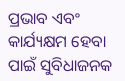ପ୍ରଭାବ ଏବଂ କାର୍ଯ୍ୟକ୍ଷମ ହେବା ପାଇଁ ସୁବିଧାଜନକ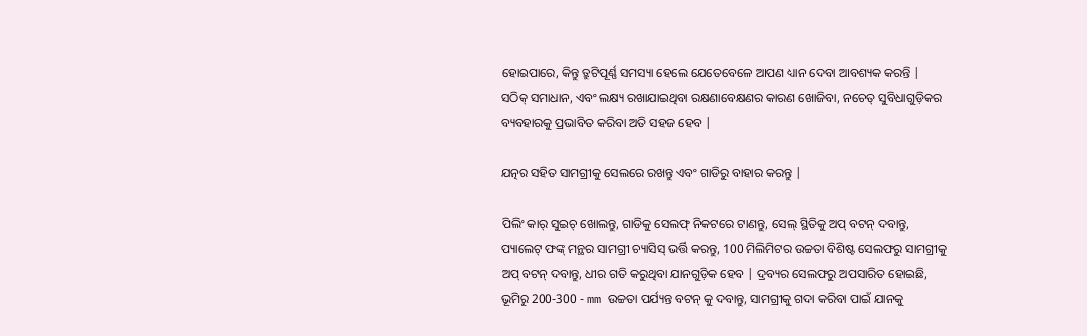ହୋଇପାରେ, କିନ୍ତୁ ତ୍ରୁଟିପୂର୍ଣ୍ଣ ସମସ୍ୟା ହେଲେ ଯେତେବେଳେ ଆପଣ ଧ୍ୟାନ ଦେବା ଆବଶ୍ୟକ କରନ୍ତି | ସଠିକ୍ ସମାଧାନ, ଏବଂ ଲକ୍ଷ୍ୟ ରଖାଯାଇଥିବା ରକ୍ଷଣାବେକ୍ଷଣର କାରଣ ଖୋଜିବା, ନଚେତ୍ ସୁବିଧାଗୁଡ଼ିକର ବ୍ୟବହାରକୁ ପ୍ରଭାବିତ କରିବା ଅତି ସହଜ ହେବ |

ଯତ୍ନର ସହିତ ସାମଗ୍ରୀକୁ ସେଲରେ ରଖନ୍ତୁ ଏବଂ ଗାଡିରୁ ବାହାର କରନ୍ତୁ |

ପିଲିଂ କାର୍ ସୁଇଚ୍ ଖୋଲନ୍ତୁ, ଗାଡିକୁ ସେଲଫ୍ ନିକଟରେ ଟାଣନ୍ତୁ, ସେଲ୍ ସ୍ଥିତିକୁ ଅପ୍ ବଟନ୍ ଦବାନ୍ତୁ, ପ୍ୟାଲେଟ୍ ଫଙ୍କ୍ ମନ୍ଥର ସାମଗ୍ରୀ ଚ୍ୟାସିସ୍ ଭର୍ତ୍ତି କରନ୍ତୁ, 100 ମିଲିମିଟର ଉଚ୍ଚତା ବିଶିଷ୍ଟ ସେଲଫରୁ ସାମଗ୍ରୀକୁ ଅପ୍ ବଟନ୍ ଦବାନ୍ତୁ, ଧୀର ଗତି କରୁଥିବା ଯାନଗୁଡ଼ିକ ହେବ | ଦ୍ରବ୍ୟର ସେଲଫରୁ ଅପସାରିତ ହୋଇଛି, ଭୂମିରୁ 200-300 - mm ଉଚ୍ଚତା ପର୍ଯ୍ୟନ୍ତ ବଟନ୍ କୁ ଦବାନ୍ତୁ, ସାମଗ୍ରୀକୁ ଗଦା କରିବା ପାଇଁ ଯାନକୁ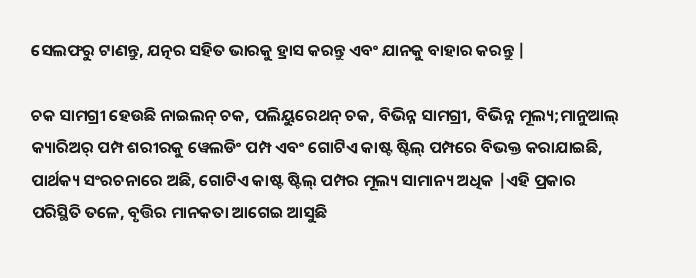ସେଲଫରୁ ଟାଣନ୍ତୁ, ଯତ୍ନର ସହିତ ଭାରକୁ ହ୍ରାସ କରନ୍ତୁ ଏବଂ ଯାନକୁ ବାହାର କରନ୍ତୁ |

ଚକ ସାମଗ୍ରୀ ହେଉଛି ନାଇଲନ୍ ଚକ, ପଲିୟୁରେଥନ୍ ଚକ, ବିଭିନ୍ନ ସାମଗ୍ରୀ, ବିଭିନ୍ନ ମୂଲ୍ୟ;ମାନୁଆଲ୍ କ୍ୟାରିଅର୍ ପମ୍ପ ଶରୀରକୁ ୱେଲଡିଂ ପମ୍ପ ଏବଂ ଗୋଟିଏ କାଷ୍ଟ ଷ୍ଟିଲ୍ ପମ୍ପରେ ବିଭକ୍ତ କରାଯାଇଛି, ପାର୍ଥକ୍ୟ ସଂରଚନାରେ ଅଛି, ଗୋଟିଏ କାଷ୍ଟ ଷ୍ଟିଲ୍ ପମ୍ପର ମୂଲ୍ୟ ସାମାନ୍ୟ ଅଧିକ |ଏହି ପ୍ରକାର ପରିସ୍ଥିତି ତଳେ, ବୃତ୍ତିର ମାନକତା ଆଗେଇ ଆସୁଛି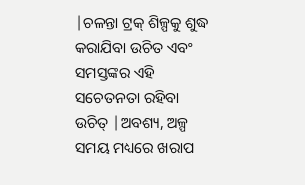|ଚଳନ୍ତା ଟ୍ରକ୍ ଶିଳ୍ପକୁ ଶୁଦ୍ଧ କରାଯିବା ଉଚିତ ଏବଂ ସମସ୍ତଙ୍କର ଏହି ସଚେତନତା ରହିବା ଉଚିତ୍ |ଅବଶ୍ୟ, ଅଳ୍ପ ସମୟ ମଧ୍ୟରେ ଖରାପ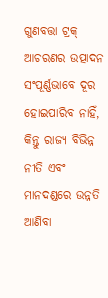ଗୁଣବତ୍ତା ଟ୍ରକ୍ ଆଚରଣର ଉତ୍ପାଦନ ସଂପୂର୍ଣ୍ଣଭାବେ ଦୂର ହୋଇପାରିବ ନାହିଁ, କିନ୍ତୁ ରାଜ୍ୟ ବିଭିନ୍ନ ନୀତି ଏବଂ ମାନଦଣ୍ଡରେ ଉନ୍ନତି ଆଣିବା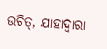ଉଚିତ୍, ଯାହାଦ୍ୱାରା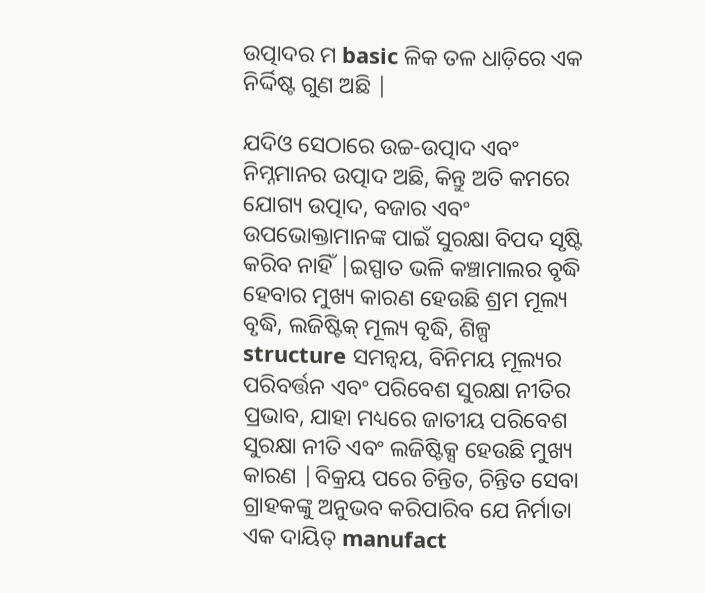ଉତ୍ପାଦର ମ basic ଳିକ ତଳ ଧାଡ଼ିରେ ଏକ ନିର୍ଦ୍ଦିଷ୍ଟ ଗୁଣ ଅଛି |

ଯଦିଓ ସେଠାରେ ଉଚ୍ଚ-ଉତ୍ପାଦ ଏବଂ ନିମ୍ନମାନର ଉତ୍ପାଦ ଅଛି, କିନ୍ତୁ ଅତି କମରେ ଯୋଗ୍ୟ ଉତ୍ପାଦ, ବଜାର ଏବଂ ଉପଭୋକ୍ତାମାନଙ୍କ ପାଇଁ ସୁରକ୍ଷା ବିପଦ ସୃଷ୍ଟି କରିବ ନାହିଁ |ଇସ୍ପାତ ଭଳି କଞ୍ଚାମାଲର ବୃଦ୍ଧି ହେବାର ମୁଖ୍ୟ କାରଣ ହେଉଛି ଶ୍ରମ ମୂଲ୍ୟ ବୃଦ୍ଧି, ଲଜିଷ୍ଟିକ୍ ମୂଲ୍ୟ ବୃଦ୍ଧି, ଶିଳ୍ପ structure ସମନ୍ୱୟ, ବିନିମୟ ମୂଲ୍ୟର ପରିବର୍ତ୍ତନ ଏବଂ ପରିବେଶ ସୁରକ୍ଷା ନୀତିର ପ୍ରଭାବ, ଯାହା ମଧ୍ୟରେ ଜାତୀୟ ପରିବେଶ ସୁରକ୍ଷା ନୀତି ଏବଂ ଲଜିଷ୍ଟିକ୍ସ ହେଉଛି ମୁଖ୍ୟ କାରଣ |ବିକ୍ରୟ ପରେ ଚିନ୍ତିତ, ଚିନ୍ତିତ ସେବା ଗ୍ରାହକଙ୍କୁ ଅନୁଭବ କରିପାରିବ ଯେ ନିର୍ମାତା ଏକ ଦାୟିତ୍ manufact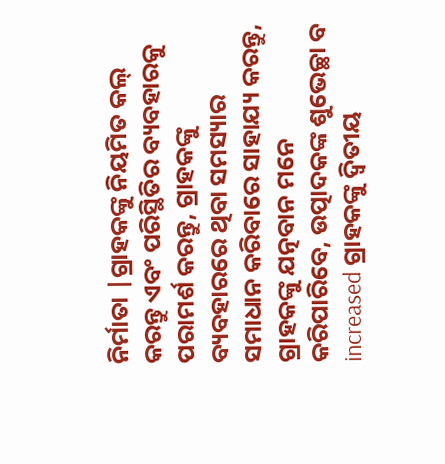ନିର୍ମାତା |ଗ୍ରାହକଙ୍କୁ ନିୟମିତ କଲ୍ କରନ୍ତୁ ଏବଂ ପରିସ୍ଥିତିର ବ୍ୟବହାରକୁ ପରାମର୍ଶ କରନ୍ତୁ, ଗ୍ରାହକଙ୍କୁ ବ୍ୟବହାରରେ ଥିବା ସମସ୍ୟାର ସମାଧାନ କରିବାରେ ସାହାଯ୍ୟ କରନ୍ତୁ, ଗ୍ରାହକଙ୍କୁ ଯତ୍ନବାନ ମନେ କରିପାରିବେ, ଉତ୍ପାଦକଙ୍କ ଶୁଭେଚ୍ଛା ବ increased ଗ୍ରାହକଙ୍କୁ ଦ୍ୱିତୀୟ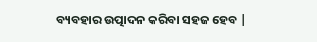ବ୍ୟବହାର ଉତ୍ପାଦନ କରିବା ସହଜ ହେବ |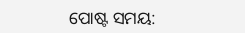ପୋଷ୍ଟ ସମୟ: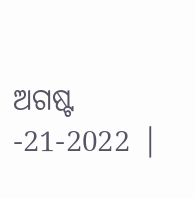ଅଗଷ୍ଟ -21-2022 |